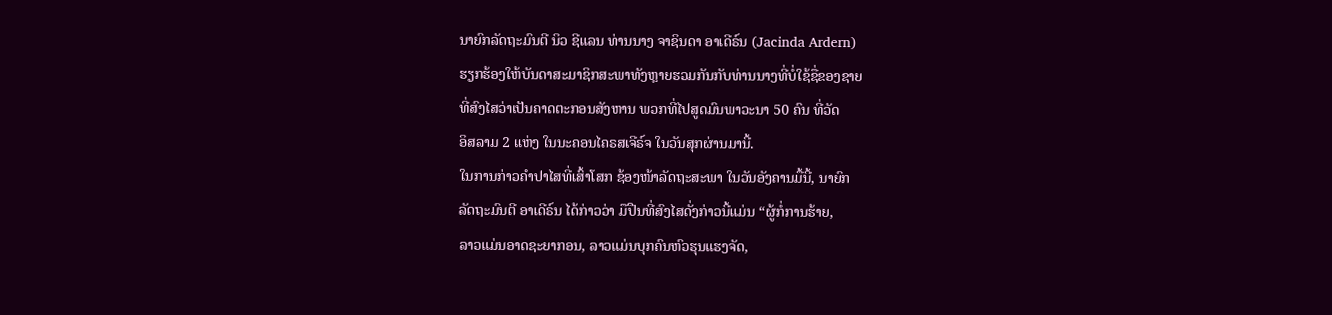ນາຍົກລັດຖະມົນຕີ ນິວ ຊີແລນ ທ່ານນາງ ຈາຊິນດາ ອາເດີຣ໌ນ (Jacinda Ardern)
ຮຽກຮ້ອງໃຫ້ບັນດາສະມາຊິກສະພາທັງຫຼາຍຮວມກັນກັບທ່ານນາງທີ່ບໍ່ໃຊ້ຊື່ຂອງຊາຍ
ທີ່ສົງໄສວ່າເປັນຄາດຕະກອນສັງຫານ ພວກທີ່ໄປສູດມົນພາວະນາ 50 ຄົນ ທີ່ວັດ
ອິສລາມ 2 ແຫ່ງ ໃນນະຄອນໄຄຣສເຈີຣ໌ຈ ໃນວັນສຸກຜ່ານມານີ້.
ໃນການກ່າວຄຳປາໄສທີ່ເສົ້າໂສກ ຊ້ອງໜ້າລັດຖະສະພາ ໃນວັນອັງຄານມື້ນີ້, ນາຍົກ
ລັດຖະມົນຕີ ອາເດີຣ໌ນ ໄດ້ກ່າວວ່າ ມືປືນທີ່ສົງໄສດັ່ງກ່າວນີ້ແມ່ນ “ຜູ້ກໍ່ການຮ້າຍ,
ລາວແມ່ນອາດຊະຍາກອນ, ລາວແມ່ນບຸກຄົນຫົວຮຸນແຮງຈັດ,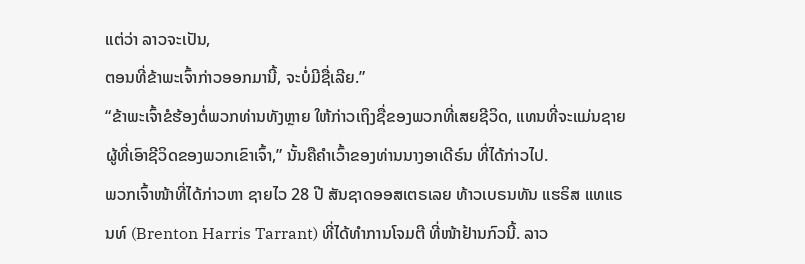ແຕ່ວ່າ ລາວຈະເປັນ,
ຕອນທີ່ຂ້າພະເຈົ້າກ່າວອອກມານີ້, ຈະບໍ່ມີຊື່ເລີຍ.”
“ຂ້າພະເຈົ້າຂໍຮ້ອງຕໍ່ພວກທ່ານທັງຫຼາຍ ໃຫ້ກ່າວເຖິງຊື່ຂອງພວກທີ່ເສຍຊີວິດ, ແທນທີ່ຈະແມ່ນຊາຍຜູ້ທີ່ເອົາຊີວິດຂອງພວກເຂົາເຈົ້າ,” ນັ້ນຄືຄຳເວົ້າຂອງທ່ານນາງອາເດີຣ໌ນ ທີ່ໄດ້ກ່າວໄປ.
ພວກເຈົ້າໜ້າທີ່ໄດ້ກ່າວຫາ ຊາຍໄວ 28 ປີ ສັນຊາດອອສເຕຣເລຍ ທ້າວເບຣນທັນ ແຮຣິສ ແທແຣນທ໌ (Brenton Harris Tarrant) ທີ່ໄດ້ທຳການໂຈມຕີ ທີ່ໜ້າຢ້ານກົວນີ້. ລາວ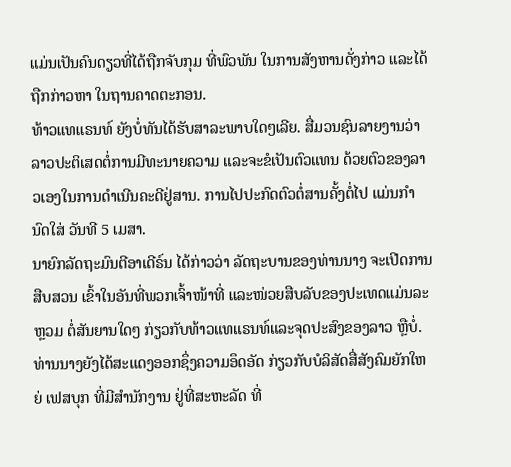ແມ່ນເປັນຄົນດຽວທີ່ໄດ້ຖືກຈັບກຸມ ທີ່ພົວພັນ ໃນການສັງຫານດັ່ງກ່າວ ແລະໄດ້ຖືກກ່າວຫາ ໃນຖານຄາດຕະກອນ.
ທ້າວແທແຣນທ໌ ຍັງບໍ່ທັນໄດ້ຮັບສາລະພາບໃດໆເລີຍ. ສື່ມວນຊົນລາຍງານວ່າ ລາວປະຕິເສດຕໍ່ການມີທະນາຍຄວາມ ແລະຈະຂໍເປັນຕົວແທນ ດ້ວຍຕົວຂອງລາວເອງໃນການດຳເນີນຄະດີຢູ່ສານ. ການໄປປະກົດຕົວຕໍ່ສານຄັ້ງຕໍ່ໄປ ແມ່ນກຳນົດໃສ່ ວັນທີ 5 ເມສາ.
ນາຍົກລັດຖະມົນຕີອາເດີຣ໌ນ ໄດ້ກ່າວວ່າ ລັດຖະບານຂອງທ່ານນາງ ຈະເປີດການສືບສວນ ເຂົ້າໃນອັນທີ່ພວກເຈົ້າໜ້າທີ່ ແລະໜ່ວຍສືບລັບຂອງປະເທດແມ່ນລະຫຼວມ ຕໍ່ສັນຍານໃດໆ ກ່ຽວກັບທ້າວແທແຣນທ໌ແລະຈຸດປະສົງຂອງລາວ ຫຼືບໍ່. ທ່ານນາງຍັງໄດ້ສະແດງອອກຊຶ່ງຄວາມອຶດອັດ ກ່ຽວກັບບໍລິສັດສື່ສັງຄົມຍັກໃຫຍ່ ເຟສບຸກ ທີ່ມີສຳນັກງານ ຢູ່ທີ່ສະຫະລັດ ທີ່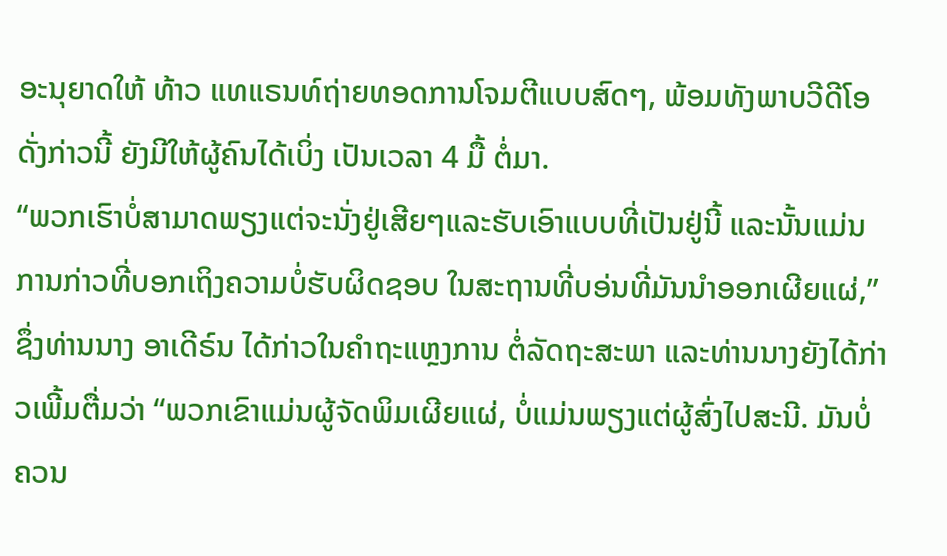ອະນຸຍາດໃຫ້ ທ້າວ ແທແຣນທ໌ຖ່າຍທອດການໂຈມຕີແບບສົດໆ, ພ້ອມທັງພາບວີດີໂອດັ່ງກ່າວນີ້ ຍັງມີໃຫ້ຜູ້ຄົນໄດ້ເບິ່ງ ເປັນເວລາ 4 ມື້ ຕໍ່ມາ.
“ພວກເຮົາບໍ່ສາມາດພຽງແຕ່ຈະນັ່ງຢູ່ເສີຍໆແລະຮັບເອົາແບບທີ່ເປັນຢູ່ນີ້ ແລະນັ້ນແມ່ນການກ່າວທີ່ບອກເຖິງຄວາມບໍ່ຮັບຜິດຊອບ ໃນສະຖານທີ່ບອ່ນທີ່ມັນນຳອອກເຜີຍແຜ່,” ຊຶ່ງທ່ານນາງ ອາເດີຣ໌ນ ໄດ້ກ່າວໃນຄຳຖະແຫຼງການ ຕໍ່ລັດຖະສະພາ ແລະທ່ານນາງຍັງໄດ້ກ່າວເພີ້ມຕື່ມວ່າ “ພວກເຂົາແມ່ນຜູ້ຈັດພິມເຜີຍແຜ່, ບໍ່ແມ່ນພຽງແຕ່ຜູ້ສົ່ງໄປສະນີ. ມັນບໍ່ຄວນ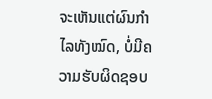ຈະເຫັນແຕ່ຜົນກຳໄລທັງໝົດ, ບໍ່ມີຄວາມຮັບຜິດຊອບ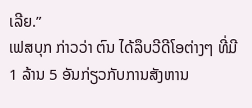ເລີຍ.”
ເຟສບຸກ ກ່າວວ່າ ຕົນ ໄດ້ລຶບວີດີໂອຕ່າງໆ ທີ່ມີ 1 ລ້ານ 5 ອັນກ່ຽວກັບການສັງຫານ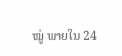ໝູ່ ພາຍໃນ 24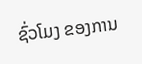ຊົ່ວໂມງ ຂອງການ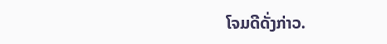ໂຈມດີດັ່ງກ່າວ.